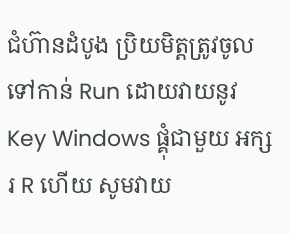ជំហ៊ានដំបូង ប្រិយមិត្តត្រូវចូលទៅកាន់ Run ដោយវាយនូវ Key Windows ផ្គុំជាមួយ អក្សរ R ហើយ សូមវាយ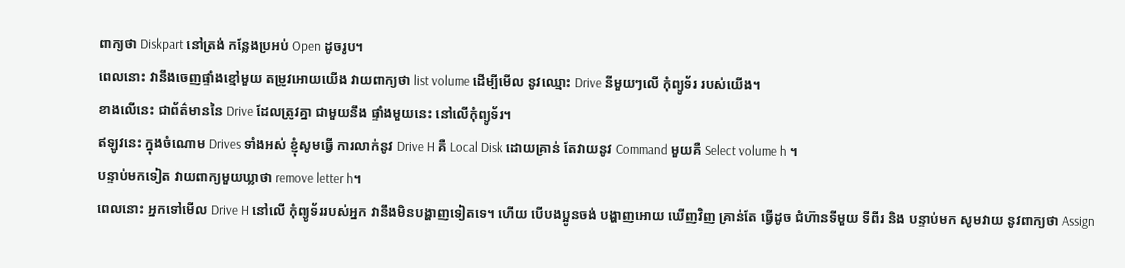ពាក្យថា Diskpart នៅត្រង់ កន្លែងប្រអប់ Open ដូចរូប។
ពេលនោះ វានឹងចេញផ្ទាំងខ្មៅមួយ តម្រូវអោយយើង វាយពាក្យថា list volume ដើម្បីមើល នូវឈ្មោះ Drive នីមួយៗលើ កុំព្យូទ័រ របស់យើង។
ខាងលើនេះ ជាព័ត៌មាននៃ Drive ដែលត្រូវគ្នា ជាមួយនឹង ផ្ទាំងមួយនេះ នៅលើកុំព្យូទ័រ។
ឥឡូវនេះ ក្នុងចំណោម Drives ទាំងអស់ ខ្ញុំសូមធ្វើ ការលាក់នូវ Drive H គឺ Local Disk ដោយគ្រាន់ តែវាយនូវ Command មួយគឺ Select volume h ។
បន្ទាប់មកទៀត វាយពាក្យមួយឃ្លាថា remove letter h។
ពេលនោះ អ្នកទៅមើល Drive H នៅលើ កុំព្យូទ័ររបស់អ្នក វានឹងមិនបង្ហាញទៀតទេ។ ហើយ បើបងប្អូនចង់ បង្ហាញអោយ ឃើញវិញ គ្រាន់តែ ធ្វើដូច ជំហ៊ានទីមួយ ទីពីរ និង បន្ទាប់មក សូមវាយ នូវពាក្យថា Assign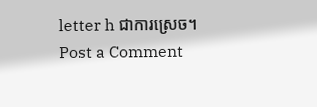letter h ជាការស្រេច។
Post a Comment